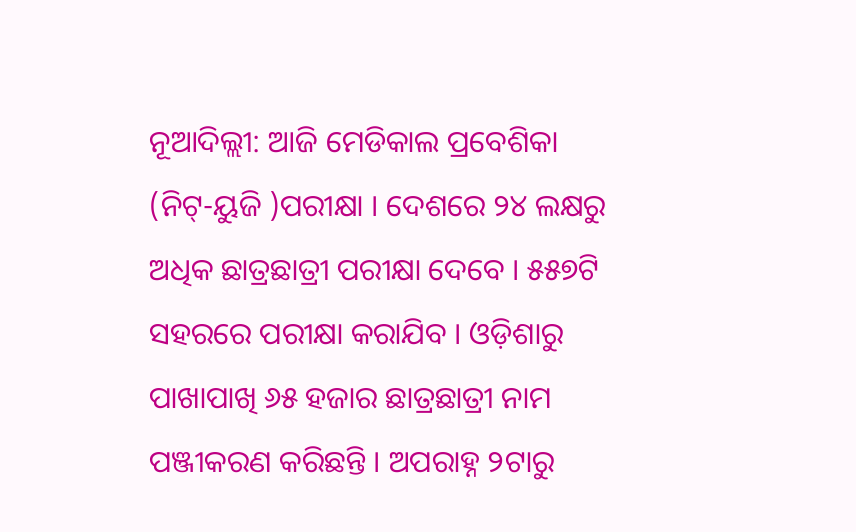ନୂଆଦିଲ୍ଲୀ: ଆଜି ମେଡିକାଲ ପ୍ରବେଶିକା (ନିଟ୍-ୟୁଜି )ପରୀକ୍ଷା । ଦେଶରେ ୨୪ ଲକ୍ଷରୁ ଅଧିକ ଛାତ୍ରଛାତ୍ରୀ ପରୀକ୍ଷା ଦେବେ । ୫୫୭ଟି ସହରରେ ପରୀକ୍ଷା କରାଯିବ । ଓଡ଼ିଶାରୁ ପାଖାପାଖି ୬୫ ହଜାର ଛାତ୍ରଛାତ୍ରୀ ନାମ ପଞ୍ଜୀକରଣ କରିଛନ୍ତି । ଅପରାହ୍ନ ୨ଟାରୁ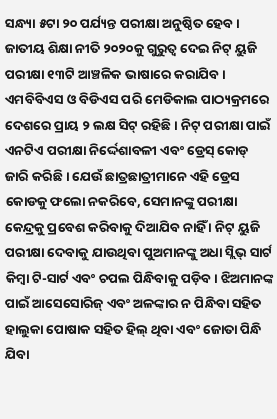ସନ୍ଧ୍ୟା ୫ଟା ୨୦ ପର୍ଯ୍ୟନ୍ତ ପରୀକ୍ଷା ଅନୁଷ୍ଠିତ ହେବ। ଜାତୀୟ ଶିକ୍ଷା ନୀତି ୨୦୨୦କୁ ଗୁରୁତ୍ୱ ଦେଇ ନିଟ୍ ୟୁଜି ପରୀକ୍ଷା ୧୩ଟି ଆଞ୍ଚଳିକ ଭାଷାରେ କରାଯିବ ।
ଏମବିବିଏସ ଓ ବିଡିଏସ ପରି ମେଡିକାଲ ପାଠ୍ୟକ୍ରମରେ ଦେଶରେ ପ୍ରାୟ ୨ ଲକ୍ଷ ସିଟ୍ ରହିଛି । ନିଟ୍ ପରୀକ୍ଷା ପାଇଁ ଏନଟିଏ ପରୀକ୍ଷା ନିର୍ଦ୍ଦେଶାବଳୀ ଏବଂ ଡ୍ରେସ୍ କୋଡ୍ ଜାରି କରିଛି । ଯେଉଁ ଛାତ୍ରଛାତ୍ରୀମାନେ ଏହି ଡ୍ରେସ କୋଡକୁ ଫଲୋ ନକରିବେ, ସେମାନଙ୍କୁ ପରୀକ୍ଷା କେନ୍ଦ୍ରକୁ ପ୍ରବେଶ କରିବାକୁ ଦିଆଯିବ ନାହିଁ । ନିଟ୍ ୟୁଜି ପରୀକ୍ଷା ଦେବାକୁ ଯାଉଥିବା ପୁଅମାନଙ୍କୁ ଅଧା ସ୍ଲିଭ୍ ସାର୍ଟ କିମ୍ବା ଟି-ସାର୍ଟ ଏବଂ ଚପଲ ପିନ୍ଧିବାକୁ ପଡ଼ିବ। ଝିଅମାନଙ୍କ ପାଇଁ ଆସେସୋରିଜ୍ ଏବଂ ଅଳଙ୍କାର ନ ପିନ୍ଧିବା ସହିତ ହାଲୁକା ପୋଷାକ ସହିତ ହିଲ୍ ଥିବା ଏବଂ ଜୋତା ପିନ୍ଧି ଯିବା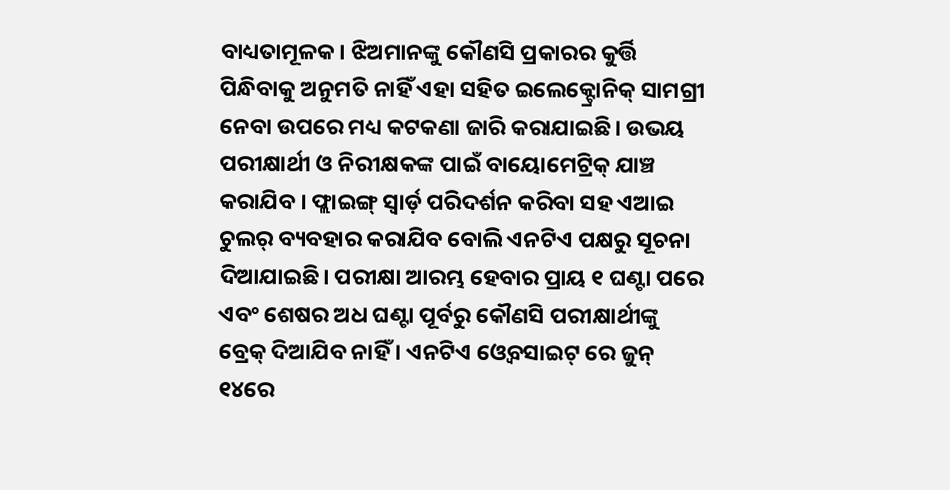ବାଧ୍ୟତାମୂଳକ। ଝିଅମାନଙ୍କୁ କୌଣସି ପ୍ରକାରର କୁର୍ତ୍ତି ପିନ୍ଧିବାକୁ ଅନୁମତି ନାହିଁ ଏହା ସହିତ ଇଲେକ୍ଟ୍ରୋନିକ୍ ସାମଗ୍ରୀ ନେବା ଉପରେ ମଧ୍ୟ କଟକଣା ଜାରି କରାଯାଇଛି। ଉଭୟ ପରୀକ୍ଷାର୍ଥୀ ଓ ନିରୀକ୍ଷକଙ୍କ ପାଇଁ ବାୟୋମେଟ୍ରିକ୍ ଯାଞ୍ଚ କରାଯିବ । ଫ୍ଲାଇଙ୍ଗ୍ ସ୍ବାର୍ଡ଼ ପରିଦର୍ଶନ କରିବା ସହ ଏଆଇ ଚୁଲର୍ ବ୍ୟବହାର କରାଯିବ ବୋଲି ଏନଟିଏ ପକ୍ଷରୁ ସୂଚନା ଦିଆଯାଇଛି। ପରୀକ୍ଷା ଆରମ୍ଭ ହେବାର ପ୍ରାୟ ୧ ଘଣ୍ଟା ପରେ ଏବଂ ଶେଷର ଅଧ ଘଣ୍ଟା ପୂର୍ବରୁ କୌଣସି ପରୀକ୍ଷାର୍ଥୀଙ୍କୁ ବ୍ରେକ୍ ଦିଆଯିବ ନାହିଁ । ଏନଟିଏ ଓ୍ବେବସାଇଟ୍ ରେ ଜୁନ୍ ୧୪ରେ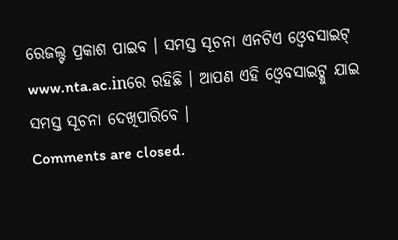ରେଜଲ୍ଟ ପ୍ରକାଶ ପାଇବ । ସମସ୍ତ ସୂଚନା ଏନଟିଏ ଓ୍ବେବସାଇଟ୍ www.nta.ac.inରେ ରହିଛି । ଆପଣ ଏହି ଓ୍ବେବସାଇଟ୍କୁ ଯାଇ ସମସ୍ତ ସୂଚନା ଦେଖିପାରିବେ ।
Comments are closed.